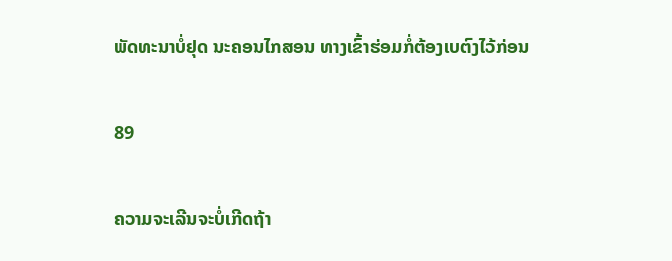ພັດທະນາບໍ່ຢຸດ ນະຄອນໄກສອນ ທາງເຂົ້າຮ່ອມກໍ່ຕ້ອງເບຕົງໄວ້ກ່ອນ

89

ຄວາມຈະເລີນຈະບໍ່ເກີດຖ້າ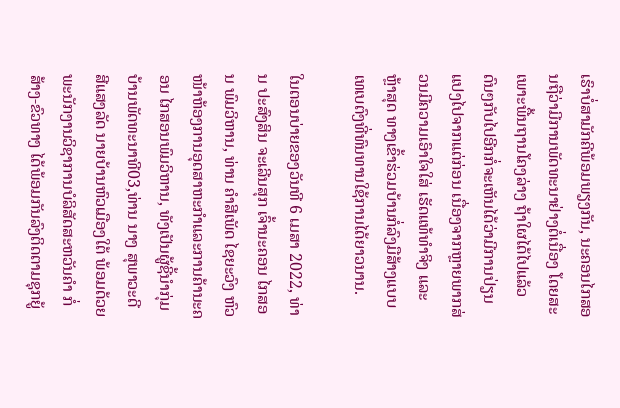ເຮົາບໍ່ສາມັກຄີພ້ອມພຽງກັນ, ນະຄອນໄກສອນຖືວ່າມີການພັດທະນາຢ່າງຕໍ່ເນື່ອງ ໂດຍສະເພາະພື້ນຖານໂຄງລ່າງ ຖ້າໃຜໄດ້ໄປແລ້ວດົນໆກັບໄປອີກກໍ່ຈະເຫັນໄດ້ວ່າມີການປ່ຽນແປງໄປຈາກແຕ່ກ່ອນ ເນື່ອງຈາກຫຼາຍພາກສ່ວນມີຄວາມເອົາໃຈໃສ່ ເຮັດແທ້ທຳຈິງ ແລະ ຫຼ້າສຸດ ທາງເຂົ້າຮ່ວມບ້ານກໍ່ລົງມືສ້າງແບບເທເບຕົງທີ່ທົນທານໃຊ້ການໄດ້ຍາວນານ.

ໃນຕອນບ່າຍຂອງວັນທີ 6 ເມສາ 2022, ທ່ານ ປະສົງສິນ ຈະເລີນສຸກ ເຈົ້ານະຄອນ ໄກສອນ ພົມວິຫານ, ທ່ານ ຄຳສີເພັດ ໄຊຍະວົງ ຫົວໜ້າຫ້ອງການອຸດສາຫະກຳແລະການຄ້ານະຄອນ ໄກສອນພົມວິຫານ, ທັງເປັນຜູ້ຊີ້ນໍາກຸ່ມບ້ານພັດທະນາທີ03,ທ່ານ ນາງ ສຸພາວະດີ ສີແສງລັດ ນາຍບ້ານຫົວເມືອງໃຕ້ ພ້ອມດ້ວຍພະນັກງານວິຊາການບໍລິສັດສະຫວັນຄຳ ກໍ່ສ້າງ-ຂົວທາງ ໄດ້ພ້ອມກັນລົງຕິດຕາມຊຸກຍູ້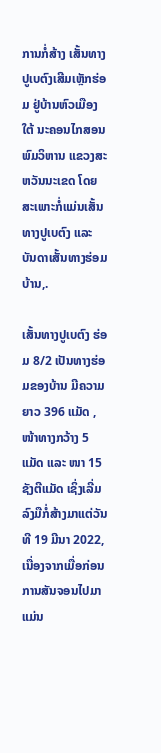ການກໍ່ສ້າງ ເສັ້ນທາງປູເບຕົງເສີມເຫຼັກຮ່ອມ ຢູ່ບ້ານຫົວເມືອງໃຕ້ ນະຄອນໄກສອນ ພົມວິຫານ ແຂວງສະຫວັນນະເຂດ ໂດຍ ສະເພາະກໍ່ແມ່ນເສັ້ນທາງປູເບຕົງ ແລະ ບັນດາເສັ້ນທາງຮ່ອມບ້ານ,.

ເສັ້ນທາງປູເບຕົງ ຮ່ອມ 8/2 ເປັນທາງຮ່ອມຂອງບ້ານ ມີຄວາມຍາວ 396 ແມັດ ,ໜ້າທາງກວ້າງ 5 ແມັດ ແລະ ໜາ 15 ຊັງຕີແມັດ ເຊິ່ງເລີ່ມລົງມືກໍ່ສ້າງມາແຕ່ວັນທີ 19 ມີນາ 2022, ເນື່ອງຈາກເມື່ອກ່ອນ ການສັນຈອນໄປມາແມ່ນ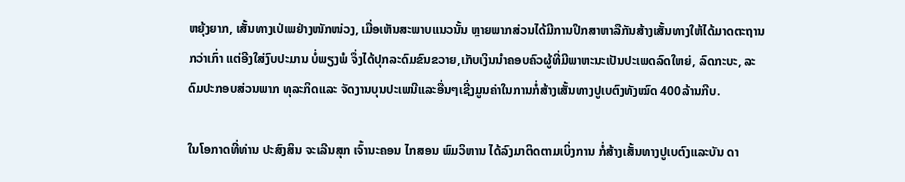ຫຍຸ້ງຍາກ, ເສັ້ນທາງເປ່ເພຢ່າງໜັກໜ່ວງ, ເມື່ອເຫັນສະພາບແນວນັ້ນ ຫຼາຍພາກສ່ວນໄດ້ມີການປຶກສາຫາລືກັນສ້າງເສັ້ນທາງໃຫ້ໄດ້ມາດຕະຖານກວ່າເກົ່າ ແຕ່ອີງໃສ່ງົບປະມານ ບໍ່ພຽງພໍ ຈຶ່ງໄດ້ປຸກລະດົມຂົນຂວາຍ,ເກັບເງິນນຳຄອບຄົວຜູ້ທີ່ມີພາຫະນະເປັນປະເພດລົດໃຫຍ່, ລົດກະບະ, ລະດົມປະກອບສ່ວນພາກ ທຸລະກິດແລະ ຈັດງານບຸນປະເພນີແລະອື່ນໆເຊີ່ງມູນຄ່າໃນການກໍ່ສ້າງເສັ້ນທາງປູເບຕົງທັງໝົດ 400ລ້ານກີບ.

ໃນໂອກາດທີ່ທ່ານ ປະສົງສິນ ຈະເລີນສຸກ ເຈົ້ານະຄອນ ໄກສອນ ພົມວິຫານ ໄດ້ລົງມາຕິດຕາມເບິ່ງການ ກໍ່ສ້າງເສັ້ນທາງປູເບຕົງແລະບັນ ດາ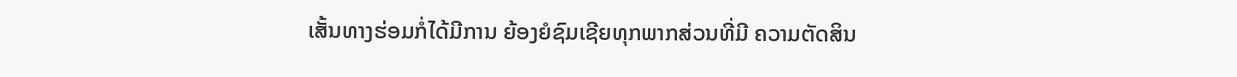ເສັ້ນທາງຮ່ອມກໍ່ໄດ້ມີການ ຍ້ອງຍໍຊົມເຊີຍທຸກພາກສ່ວນທີ່ມີ ຄວາມຕັດສິນ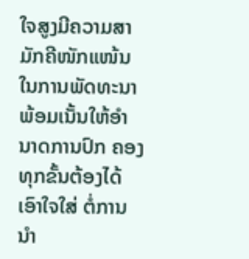ໃຈສູງມີຄວາມສາ ມັກຄີໜັກແໜ້ນ ໃນການພັດທະນາ ພ້ອມເນັ້ນໃຫ້ອຳນາດການປົກ ຄອງທຸກຂັ້ນຕ້ອງໄດ້ເອົາໃຈໃສ່ ຕໍ່ການນຳ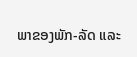ພາຂອງພັກ-ລັດ ແລະ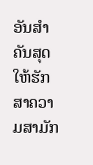ອັນສຳຄັນສຸດໃຫ້ຮັກສາຄວາມສາມັກ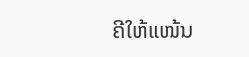ຄີໃຫ້ແໜ້ນ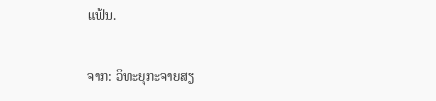ແຟ້ນ.

ຈາກ: ວິທະຍຸກະຈາຍສຽ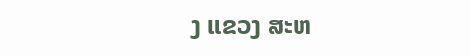ງ ແຂວງ ສະຫ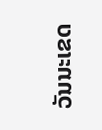ວັນນະເຂດ